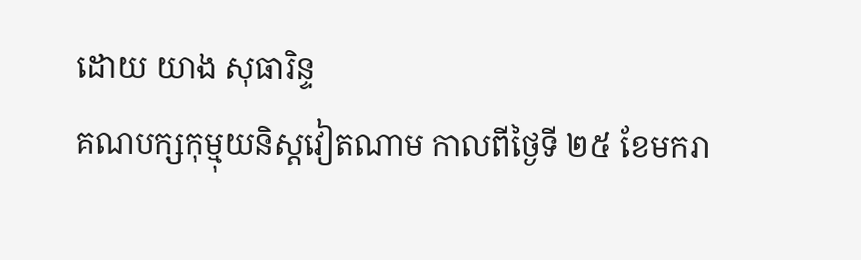ដោយ យាង សុធារិន្ទ
គណបក្សកុម្មុយនិស្តវៀតណាម កាលពីថ្ងៃទី ២៥ ខែមករា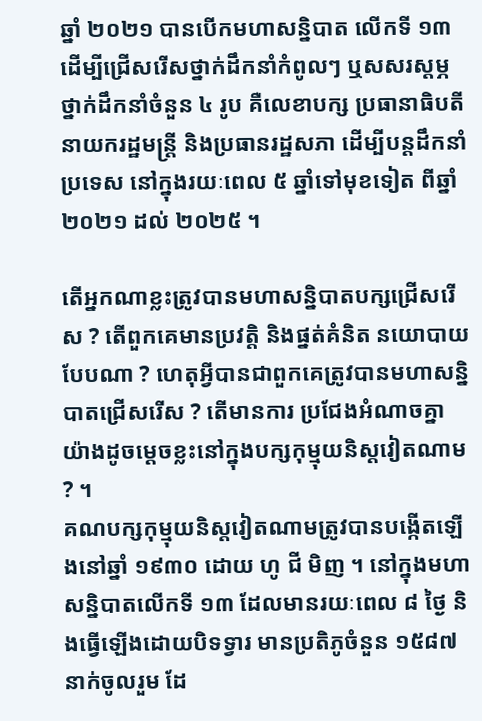ឆ្នាំ ២០២១ បានបើកមហាសន្និបាត លើកទី ១៣ ដើម្បីជ្រើសរើសថ្នាក់ដឹកនាំកំពូលៗ ឬសសរស្តម្ភថ្នាក់ដឹកនាំចំនួន ៤ រូប គឺលេខាបក្ស ប្រធានាធិបតី នាយករដ្ឋមន្រ្តី និងប្រធានរដ្ឋសភា ដើម្បីបន្តដឹកនាំប្រទេស នៅក្នុងរយៈពេល ៥ ឆ្នាំទៅមុខទៀត ពីឆ្នាំ ២០២១ ដល់ ២០២៥ ។

តើអ្នកណាខ្លះត្រូវបានមហាសន្និបាតបក្សជ្រើសរើស ? តើពួកគេមានប្រវត្តិ និងផ្នត់គំនិត នយោបាយបែបណា ? ហេតុអ្វីបានជាពួកគេត្រូវបានមហាសន្និបាតជ្រើសរើស ? តើមានការ ប្រជែងអំណាចគ្នាយ៉ាងដូចម្តេចខ្លះនៅក្នុងបក្សកុម្មុយនិស្តវៀតណាម ? ។
គណបក្សកុម្មុយនិស្តវៀតណាមត្រូវបានបង្កើតឡើងនៅឆ្នាំ ១៩៣០ ដោយ ហូ ជី មិញ ។ នៅក្នុងមហាសន្និបាតលើកទី ១៣ ដែលមានរយៈពេល ៨ ថ្ងៃ និងធ្វើឡើងដោយបិទទ្វារ មានប្រតិភូចំនួន ១៥៨៧ នាក់ចូលរួម ដែ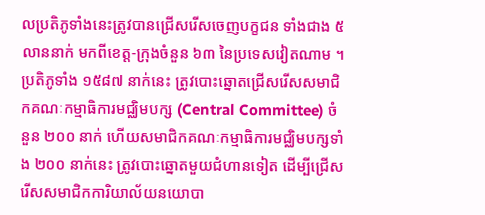លប្រតិភូទាំងនេះត្រូវបានជ្រើសរើសចេញបក្ខជន ទាំងជាង ៥ លាននាក់ មកពីខេត្ត-ក្រុងចំនួន ៦៣ នៃប្រទេសវៀតណាម ។ ប្រតិភូទាំង ១៥៨៧ នាក់នេះ ត្រូវបោះឆ្នោតជ្រើសរើសសមាជិកគណៈកម្មាធិការមជ្ឈិមបក្ស (Central Committee) ចំនួន ២០០ នាក់ ហើយសមាជិកគណៈកម្មាធិការមជ្ឈិមបក្សទាំង ២០០ នាក់នេះ ត្រូវបោះឆ្នោតមួយជំហានទៀត ដើម្បីជ្រើសរើសសមាជិកការិយាល័យនយោបា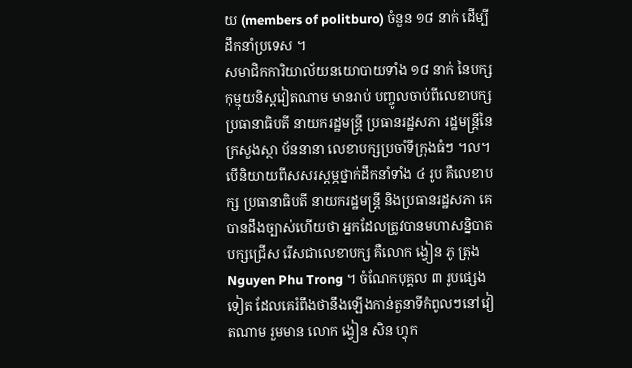យ (members of politburo) ចំនួន ១៨ នាក់ ដើម្បីដឹកនាំប្រទេស ។
សមាជិកការិយាល័យនយោបាយទាំង ១៨ នាក់ នៃបក្សកុម្មុយនិស្តវៀតណាម មានរាប់ បញ្ចូលចាប់ពីលេខាបក្ស ប្រធានាធិបតី នាយករដ្ឋមន្រ្តី ប្រធានរដ្ឋសភា រដ្ឋមន្រ្តីនៃក្រសួងស្ថា ប័ននានា លេខាបក្សប្រចាំទីក្រុងធំៗ ។ល។
បើនិយាយពីសសរស្តម្ភថ្នាក់ដឹកនាំទាំង ៤ រូប គឺលេខាបក្ស ប្រធានាធិបតី នាយករដ្ឋមន្រ្តី និងប្រធានរដ្ឋសភា គេបានដឹងច្បាស់ហើយថា អ្នកដែលត្រូវបានមហាសន្និបាតបក្សជ្រើស រើសជាលេខាបក្ស គឺលោក ង្វៀន ភូ ត្រុង Nguyen Phu Trong ។ ចំណែកបុគ្គល ៣ រូបផ្សេង ទៀត ដែលគេរំពឹងថានឹងឡើងកាន់តួនាទីកំពូលៗនៅវៀតណាម រួមមាន លោក ង្វៀន សិន ហ្វុក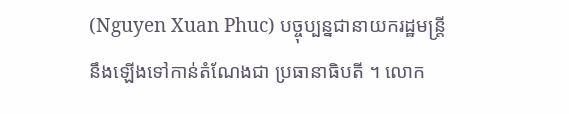(Nguyen Xuan Phuc) បច្ចុប្បន្នជានាយករដ្ឋមន្រ្តី នឹងឡើងទៅកាន់តំណែងជា ប្រធានាធិបតី ។ លោក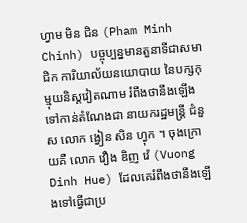ហ្វាម មិន ជិន (Pham Minh Chinh) បច្ចុប្បន្នមានតួនាទីជាសមាជិក ការិយាល័យនយោបាយ នៃបក្សកុម្មុយនិស្តវៀតណាម រំពឹងថានឹងឡើងទៅកាន់តំណែងជា នាយករដ្ឋមន្រ្តី ជំនួស លោក ង្វៀន សិន ហ្វុក ។ ចុងក្រោយគឺ លោក វឿង ឌិញ វ៉េ (Vuong Dinh Hue) ដែលគេរំពឹងថានឹងឡើងទៅធ្វើជាប្រ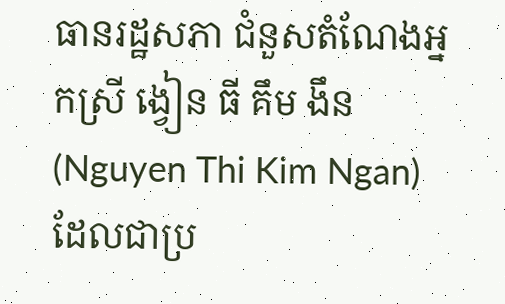ធានរដ្ឋសភា ជំនួសតំណែងអ្នកស្រី ង្វៀន ធី គឹម ងឹន (Nguyen Thi Kim Ngan) ដែលជាប្រ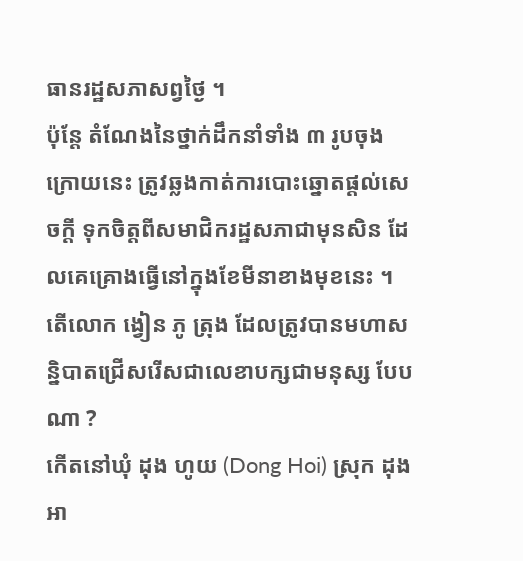ធានរដ្ឋសភាសព្វថ្ងៃ ។
ប៉ុន្តែ តំណែងនៃថ្នាក់ដឹកនាំទាំង ៣ រូបចុងក្រោយនេះ ត្រូវឆ្លងកាត់ការបោះឆ្នោតផ្តល់សេចក្តី ទុកចិត្តពីសមាជិករដ្ឋសភាជាមុនសិន ដែលគេគ្រោងធ្វើនៅក្នុងខែមីនាខាងមុខនេះ ។
តើលោក ង្វៀន ភូ ត្រុង ដែលត្រូវបានមហាសន្និបាតជ្រើសរើសជាលេខាបក្សជាមនុស្ស បែបណា ?
កើតនៅឃុំ ដុង ហូយ (Dong Hoi) ស្រុក ដុង អា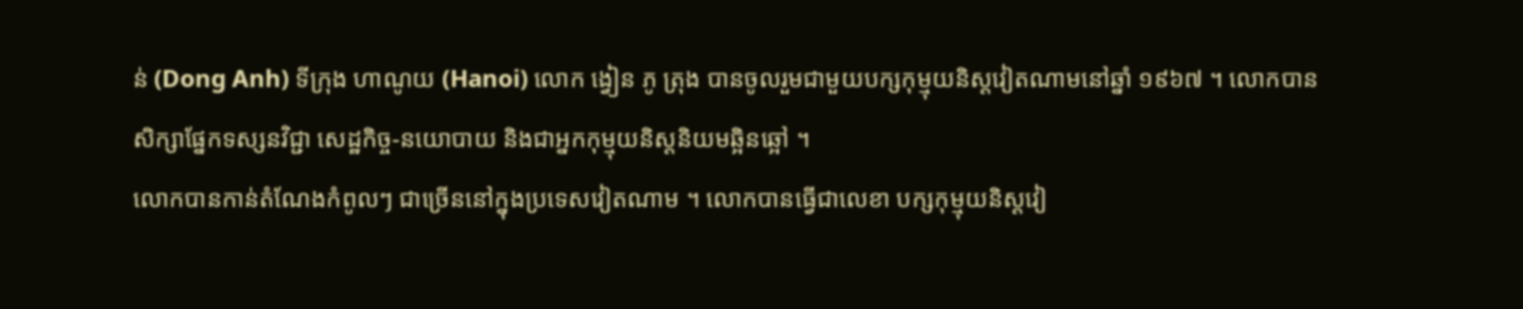ន់ (Dong Anh) ទីក្រុង ហាណូយ (Hanoi) លោក ង្វៀន ភូ ត្រុង បានចូលរួមជាមួយបក្សកុម្មុយនិស្តវៀតណាមនៅឆ្នាំ ១៩៦៧ ។ លោកបានសិក្សាផ្នែកទស្សនវិជ្ជា សេដ្ឋកិច្ច-នយោបាយ និងជាអ្នកកុម្មុយនិស្តនិយមឆ្អិនឆ្អៅ ។
លោកបានកាន់តំណែងកំពូលៗ ជាច្រើននៅក្នុងប្រទេសវៀតណាម ។ លោកបានធ្វើជាលេខា បក្សកុម្មុយនិស្តវៀ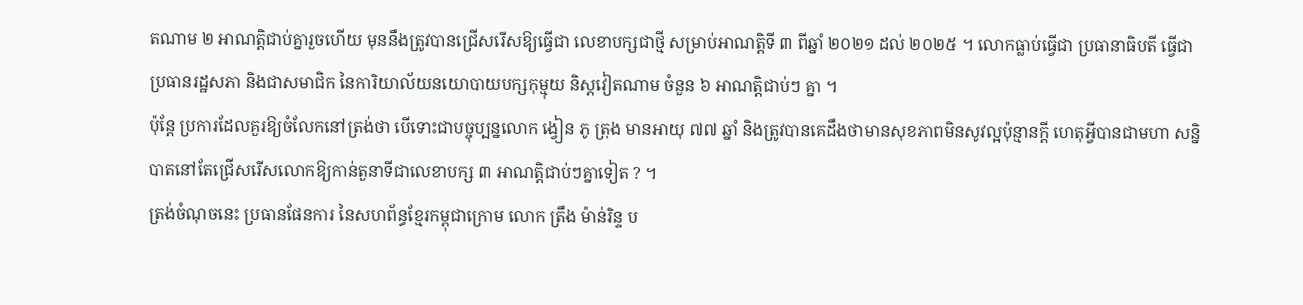តណាម ២ អាណត្តិជាប់គ្នារួចហើយ មុននឹងត្រូវបានជ្រើសរើសឱ្យធ្វើជា លេខាបក្សជាថ្មី សម្រាប់អាណត្តិទី ៣ ពីឆ្នាំ ២០២១ ដល់ ២០២៥ ។ លោកធ្លាប់ធ្វើជា ប្រធានាធិបតី ធ្វើជាប្រធានរដ្ឋសភា និងជាសមាជិក នៃការិយាល័យនយោបាយបក្សកុម្មុយ និស្តវៀតណាម ចំនួន ៦ អាណត្តិជាប់ៗ គ្នា ។
ប៉ុន្តែ ប្រការដែលគួរឱ្យចំលែកនៅត្រង់ថា បើទោះជាបច្ចុប្បន្នលោក ង្វៀន ភូ ត្រុង មានអាយុ ៧៧ ឆ្នាំ និងត្រូវបានគេដឹងថាមានសុខភាពមិនសូវល្អប៉ុន្មានក្តី ហេតុអ្វីបានជាមហា សន្និបាតនៅតែជ្រើសរើសលោកឱ្យកាន់តួនាទីជាលេខាបក្ស ៣ អាណត្តិជាប់ៗគ្នាទៀត ? ។
ត្រង់ចំណុចនេះ ប្រធានផែនការ នៃសហព័ន្ធខ្មែរកម្ពុជាក្រោម លោក ត្រឹង ម៉ាន់រិន្ទ ប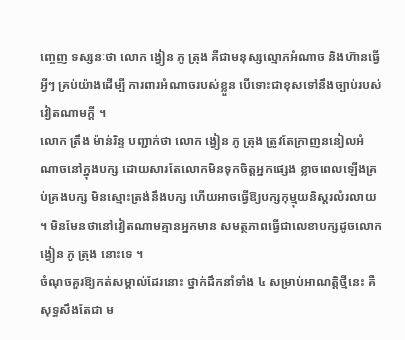ញ្ចេញ ទស្សនៈថា លោក ង្វៀន ភូ ត្រុង គឺជាមនុស្សល្មោភអំណាច និងហ៊ានធ្វើអ្វីៗ គ្រប់យ៉ាងដើម្បី ការពារអំណាចរបស់ខ្លួន បើទោះជាខុសទៅនឹងច្បាប់របស់វៀតណាមក្តី ។
លោក ត្រឹង ម៉ាន់រិន្ទ បញ្ជាក់ថា លោក ង្វៀន ភូ ត្រុង ត្រូវតែក្រាញននៀលអំណាចនៅក្នុងបក្ស ដោយសារតែលោកមិនទុកចិត្តអ្នកផ្សេង ខ្លាចពេលឡើងគ្រប់គ្រងបក្ស មិនស្មោះត្រង់នឹងបក្ស ហើយអាចធ្វើឱ្យបក្សកុម្មុយនិស្តរលំរលាយ ។ មិនមែនថានៅវៀតណាមគ្មានអ្នកមាន សមត្ថភាពធ្វើជាលេខាបក្សដូចលោក ង្វៀន ភូ ត្រុង នោះទេ ។
ចំណុចគួរឱ្យកត់សម្គាល់ដែរនោះ ថ្នាក់ដឹកនាំទាំង ៤ សម្រាប់អាណត្តិថ្មីនេះ គឺសុទ្ធសឹងតែជា ម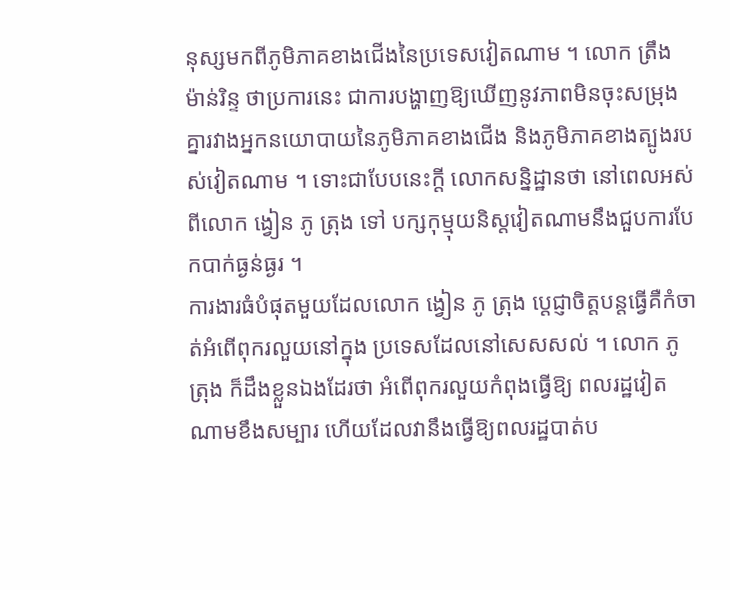នុស្សមកពីភូមិភាគខាងជើងនៃប្រទេសវៀតណាម ។ លោក ត្រឹង ម៉ាន់រិន្ទ ថាប្រការនេះ ជាការបង្ហាញឱ្យឃើញនូវភាពមិនចុះសម្រុងគ្នារវាងអ្នកនយោបាយនៃភូមិភាគខាងជើង និងភូមិភាគខាងត្បូងរបស់វៀតណាម ។ ទោះជាបែបនេះក្តី លោកសន្និដ្ឋានថា នៅពេលអស់ពីលោក ង្វៀន ភូ ត្រុង ទៅ បក្សកុម្មុយនិស្តវៀតណាមនឹងជួបការបែកបាក់ធ្ងន់ធ្ងរ ។
ការងារធំបំផុតមួយដែលលោក ង្វៀន ភូ ត្រុង ប្តេជ្ញាចិត្តបន្តធ្វើគឺកំចាត់អំពើពុករលួយនៅក្នុង ប្រទេសដែលនៅសេសសល់ ។ លោក ភូ ត្រុង ក៏ដឹងខ្លួនឯងដែរថា អំពើពុករលួយកំពុងធ្វើឱ្យ ពលរដ្ឋវៀតណាមខឹងសម្បារ ហើយដែលវានឹងធ្វើឱ្យពលរដ្ឋបាត់ប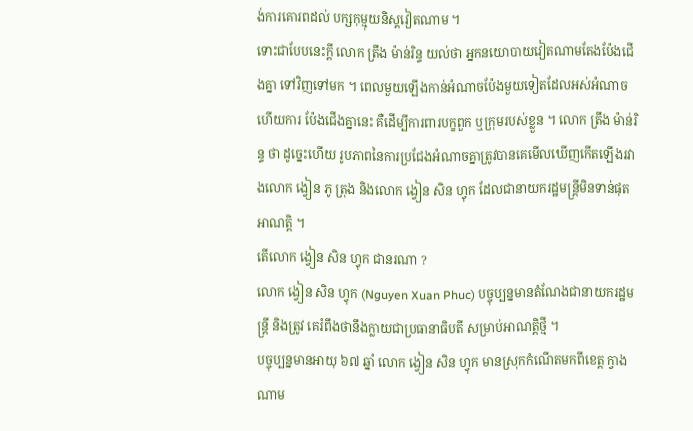ង់ការគោរពដល់ បក្សកុម្មុយនិស្តវៀតណាម ។
ទោះជាបែបនេះក្តី លោក ត្រឹង ម៉ាន់រិន្ទ យល់ថា អ្នកនយោបាយវៀតណាមតែងប៉ែងជើងគ្នា ទៅវិញទៅមក ។ ពេលមួយឡើងកាន់អំណាចប៉ែងមួយទៀតដែលអស់អំណាច ហើយការ ប៉ែងជើងគ្នានេះ គឺដើម្បីការពារបក្ខពួក ឬក្រុមរបស់ខ្លួន ។ លោក ត្រឹង ម៉ាន់រិន្ទ ថា ដូច្នេះហើយ រូបភាពនៃការប្រជែងអំណាចគ្នាត្រូវបានគេមើលឃើញកើតឡើងរវាងលោក ង្វៀន ភូ ត្រុង និងលោក ង្វៀន សិន ហ្វុក ដែលជានាយករដ្ឋមន្រ្តីមិនទាន់ផុតអាណត្តិ ។
តើលោក ង្វៀន សិន ហ្វុក ជានរណា ?
លោក ង្វៀន សិន ហ្វុក (Nguyen Xuan Phuc) បច្ចុប្បន្នមានតំណែងជានាយករដ្ឋមន្រ្តី និងត្រូវ គេរំពឹងថានឹងក្លាយជាប្រធានាធិបតី សម្រាប់អាណត្តិថ្មី ។
បច្ចុប្បន្នមានអាយុ ៦៧ ឆ្នាំ លោក ង្វៀន សិន ហ្វុក មានស្រុកកំណើតមកពីខេត្ត ក្វាង ណាម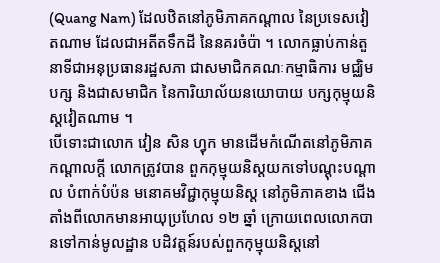(Quang Nam) ដែលឋិតនៅភូមិភាគកណ្តាល នៃប្រទេសវៀតណាម ដែលជាអតីតទឹកដី នៃនគរចំប៉ា ។ លោកធ្លាប់កាន់តួនាទីជាអនុប្រធានរដ្ឋសភា ជាសមាជិកគណៈកម្មាធិការ មជ្ឈិមបក្ស និងជាសមាជិក នៃការិយាល័យនយោបាយ បក្សកុម្មុយនិស្តវៀតណាម ។
បើទោះជាលោក វៀន សិន ហ្វុក មានដើមកំណើតនៅភូមិភាគកណ្តាលក្តី លោកត្រូវបាន ពួកកុម្មុយនិស្តយកទៅបណ្តុះបណ្តាល បំពាក់បំប៉ន មនោគមវិជ្ជាកុម្មុយនិស្ត នៅភូមិភាគខាង ជើងតាំងពីលោកមានអាយុប្រហែល ១២ ឆ្នាំ ក្រោយពេលលោកបានទៅកាន់មូលដ្ឋាន បដិវត្តន៍របស់ពួកកុម្មុយនិស្តនៅ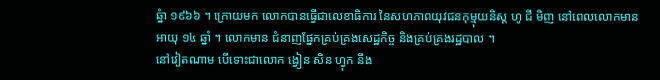ឆ្នំា ១៩៦៦ ។ ក្រោយមក លោកបានធ្វើជាលេខាធិការ នៃសហភាពយុវជនកុម្មុយនិស្ត ហូ ជី មិញ នៅពេលលោកមានអាយុ ១៤ ឆ្នាំ ។ លោកមាន ជំនាញផ្នែកគ្រប់គ្រងសេដ្ឋកិច្ច និងគ្រប់គ្រងរដ្ឋបាល ។
នៅវៀតណាម បើទោះជាលោក ង្វៀន សិន ហ្វុក នឹង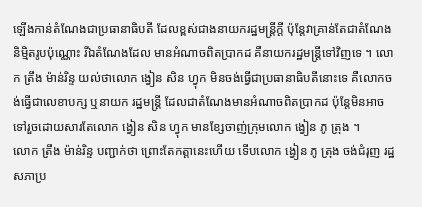ឡើងកាន់តំណែងជាប្រធានាធិបតី ដែលខ្ពស់ជាងនាយករដ្ឋមន្រ្តីក្តី ប៉ុន្តែវាគ្រាន់តែជាតំណែងនិម្មិតរូបប៉ុណ្ណោះ រីឯតំណែងដែល មានអំណាចពិតប្រាកដ គឺនាយករដ្ឋមន្រ្តីទៅវិញទេ ។ លោក ត្រឹង ម៉ាន់រិន្ទ យល់ថាលោក ង្វៀន សិន ហ្វុក មិនចង់ធ្វើជាប្រធានាធិបតីនោះទេ គឺលោកចង់ធ្វើជាលេខាបក្ស ឬនាយក រដ្ឋមន្រ្តី ដែលជាតំណែងមានអំណាចពិតប្រាកដ ប៉ុន្តែមិនអាចទៅរួចដោយសារតែលោក ង្វៀន សិន ហ្វុក មានខ្សែចាញ់ក្រុមលោក ង្វៀន ភូ ត្រុង ។
លោក ត្រឹង ម៉ាន់រិន្ទ បញ្ជាក់ថា ព្រោះតែកត្តានេះហើយ ទើបលោក ង្វៀន ភូ ត្រុង ចង់ជំរុញ រដ្ឋសភាប្រ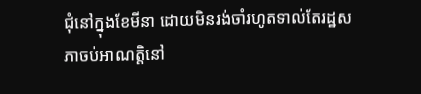ជុំនៅក្នុងខែមីនា ដោយមិនរង់ចាំរហូតទាល់តែរដ្ឋសភាចប់អាណត្តិនៅ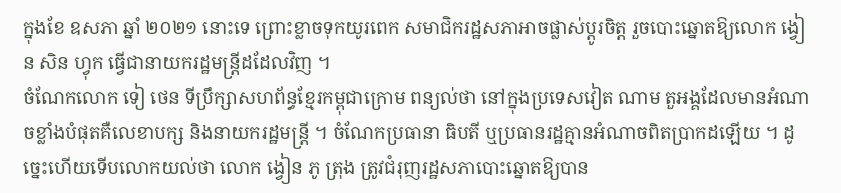ក្នុងខែ ឧសភា ឆ្នាំ ២០២១ នោះទេ ព្រោះខ្លាចទុកយូរពេក សមាជិករដ្ឋសភាអាចផ្លាស់ប្តូរចិត្ត រួចបោះឆ្នោតឱ្យលោក ង្វៀន សិន ហ្វុក ធ្វើជានាយករដ្ឋមន្រ្តីដដែលវិញ ។
ចំណែកលោក ទៀ ថេន ទីប្រឹក្សាសហព័ន្ធខ្មែរកម្ពុជាក្រោម ពន្យល់ថា នៅក្នុងប្រទេសវៀត ណាម តួអង្គដែលមានអំណាចខ្លាំងបំផុតគឺលេខាបក្ស និងនាយករដ្ឋមន្រ្តី ។ ចំណែកប្រធានា ធិបតី ឬប្រធានរដ្ឋគ្មានអំណាចពិតប្រាកដឡើយ ។ ដូច្នេះហើយទើបលោកយល់ថា លោក ង្វៀន ភូ ត្រុង ត្រូវជំរុញរដ្ឋសភាបោះឆ្នោតឱ្យបាន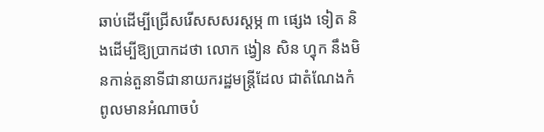ឆាប់ដើម្បីជ្រើសរើសសសរស្តម្ភ ៣ ផ្សេង ទៀត និងដើម្បីឱ្យប្រាកដថា លោក ង្វៀន សិន ហ្វុក នឹងមិនកាន់តួនាទីជានាយករដ្ឋមន្រ្តីដែល ជាតំណែងកំពូលមានអំណាចបំ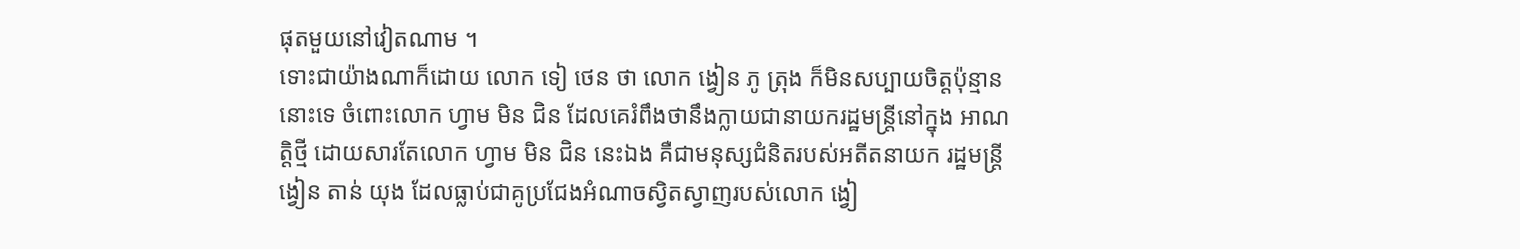ផុតមួយនៅវៀតណាម ។
ទោះជាយ៉ាងណាក៏ដោយ លោក ទៀ ថេន ថា លោក ង្វៀន ភូ ត្រុង ក៏មិនសប្បាយចិត្តប៉ុន្មាន នោះទេ ចំពោះលោក ហ្វាម មិន ជិន ដែលគេរំពឹងថានឹងក្លាយជានាយករដ្ឋមន្រ្តីនៅក្នុង អាណត្តិថ្មី ដោយសារតែលោក ហ្វាម មិន ជិន នេះឯង គឺជាមនុស្សជំនិតរបស់អតីតនាយក រដ្ឋមន្រ្តី ង្វៀន តាន់ យុង ដែលធ្លាប់ជាគូប្រជែងអំណាចស្វិតស្វាញរបស់លោក ង្វៀ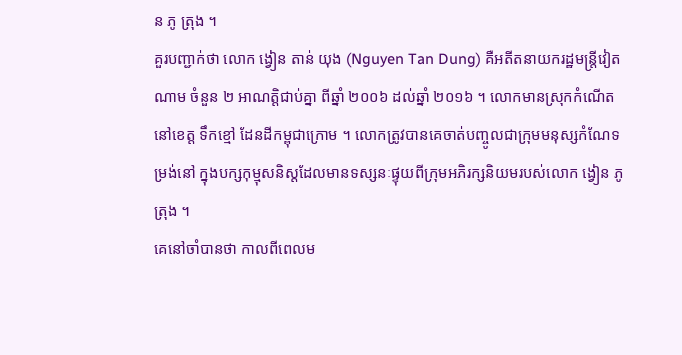ន ភូ ត្រុង ។
គួរបញ្ជាក់ថា លោក ង្វៀន តាន់ យុង (Nguyen Tan Dung) គឺអតីតនាយករដ្ឋមន្រ្តីវៀតណាម ចំនួន ២ អាណត្តិជាប់គ្នា ពីឆ្នាំ ២០០៦ ដល់ឆ្នាំ ២០១៦ ។ លោកមានស្រុកកំណើតនៅខេត្ត ទឹកខ្មៅ ដែនដីកម្ពុជាក្រោម ។ លោកត្រូវបានគេចាត់បញ្ចូលជាក្រុមមនុស្សកំណែទម្រង់នៅ ក្នុងបក្សកុម្មុសនិស្តដែលមានទស្សនៈផ្ទុយពីក្រុមអភិរក្សនិយមរបស់លោក ង្វៀន ភូ ត្រុង ។
គេនៅចាំបានថា កាលពីពេលម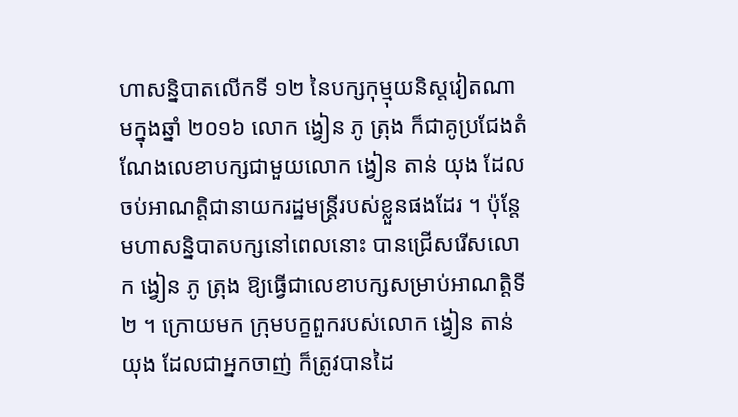ហាសន្និបាតលើកទី ១២ នៃបក្សកុម្មុយនិស្តវៀតណាមក្នុងឆ្នាំ ២០១៦ លោក ង្វៀន ភូ ត្រុង ក៏ជាគូប្រជែងតំណែងលេខាបក្សជាមួយលោក ង្វៀន តាន់ យុង ដែលចប់អាណត្តិជានាយករដ្ឋមន្រ្តីរបស់ខ្លួនផងដែរ ។ ប៉ុន្តែមហាសន្និបាតបក្សនៅពេលនោះ បានជ្រើសរើសលោក ង្វៀន ភូ ត្រុង ឱ្យធ្វើជាលេខាបក្សសម្រាប់អាណត្តិទី ២ ។ ក្រោយមក ក្រុមបក្ខពួករបស់លោក ង្វៀន តាន់ យុង ដែលជាអ្នកចាញ់ ក៏ត្រូវបានដៃ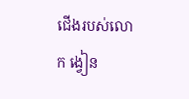ជើងរបស់លោក ង្វៀន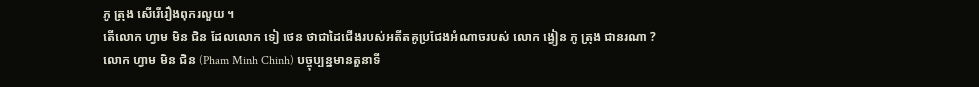ភូ ត្រុង សើរើរឿងពុករលួយ ។
តើលោក ហ្វាម មិន ជិន ដែលលោក ទៀ ថេន ថាជាដៃជើងរបស់អតីតគូប្រជែងអំណាចរបស់ លោក ង្វៀន ភូ ត្រុង ជានរណា ?
លោក ហ្វាម មិន ជិន (Pham Minh Chinh) បច្ចុប្បន្នមានតួនាទី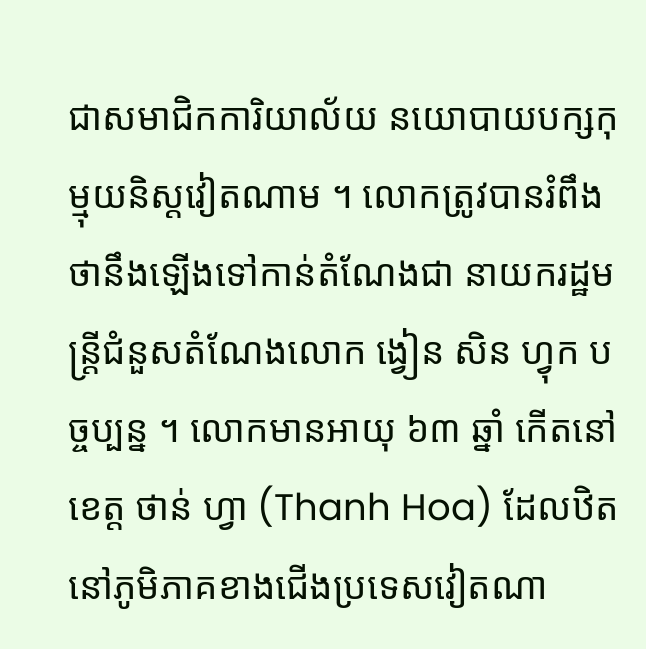ជាសមាជិកការិយាល័យ នយោបាយបក្សកុម្មុយនិស្តវៀតណាម ។ លោកត្រូវបានរំពឹងថានឹងឡើងទៅកាន់តំណែងជា នាយករដ្ឋមន្រ្តីជំនួសតំណែងលោក ង្វៀន សិន ហ្វុក បច្ចប្បន្ន ។ លោកមានអាយុ ៦៣ ឆ្នាំ កើតនៅខេត្ត ថាន់ ហ្វា (Thanh Hoa) ដែលឋិតនៅភូមិភាគខាងជើងប្រទេសវៀតណា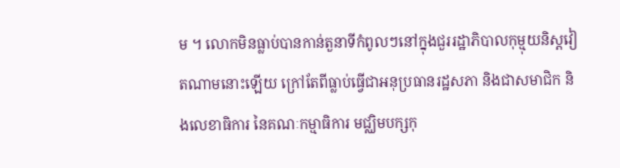ម ។ លោកមិនធ្លាប់បានកាន់តួនាទីកំពូលៗនៅក្នុងជួររដ្ឋាភិបាលកុម្មុយនិស្តវៀតណាមនោះឡើយ ក្រៅតែពីធ្លាប់ធ្វើជាអនុប្រធានរដ្ឋសភា និងជាសមាជិក និងលេខាធិការ នៃគណៈកម្មាធិការ មជ្ឈិមបក្សកុ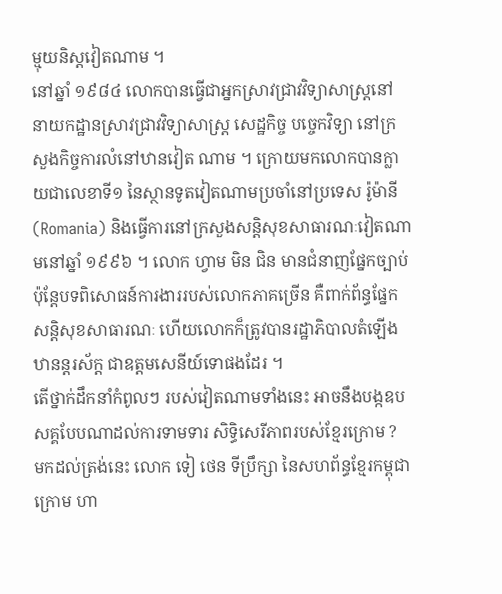ម្មុយនិស្តវៀតណាម ។
នៅឆ្នាំ ១៩៨៤ លោកបានធ្វើជាអ្នកស្រាវជ្រាវវិទ្យាសាស្រ្តនៅ នាយកដ្ឋានស្រាវជ្រាវវិទ្យាសាស្រ្ត សេដ្ឋកិច្ច បច្ចេកវិទ្យា នៅក្រសួងកិច្ចការលំនៅឋានវៀត ណាម ។ ក្រោយមកលោកបានក្លាយជាលេខាទី១ នៃស្ថានទូតវៀតណាមប្រចាំនៅប្រទេស រ៉ូម៉ានី (Romania) និងធ្វើការនៅក្រសួងសន្តិសុខសាធារណៈវៀតណាមនៅឆ្នាំ ១៩៩៦ ។ លោក ហ្វាម មិន ជិន មានជំនាញផ្នែកច្បាប់ ប៉ុន្តែបទពិសោធន៍ការងាររបស់លោកភាគច្រើន គឺពាក់ព័ន្ធផ្នែកសន្តិសុខសាធារណៈ ហើយលោកក៏ត្រូវបានរដ្ឋាភិបាលតំឡើងឋានន្តរស័ក្ត ជាឧត្តមសេនីយ៍ទោផងដែរ ។
តើថ្នាក់ដឹកនាំកំពូលៗ របស់វៀតណាមទាំងនេះ អាចនឹងបង្កឧបសគ្គបែបណាដល់ការទាមទារ សិទ្ធិសេរីភាពរបស់ខ្មែរក្រោម ?
មកដល់ត្រង់នេះ លោក ទៀ ថេន ទីប្រឹក្សា នៃសហព័ន្ធខ្មែរកម្ពុជាក្រោម ហា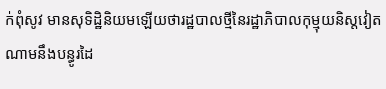ក់ពុំសូវ មានសុទិដ្ឋិនិយមឡើយថារដ្ឋបាលថ្មីនៃរដ្ឋាភិបាលកុម្មុយនិស្តវៀតណាមនឹងបន្ធូរដៃ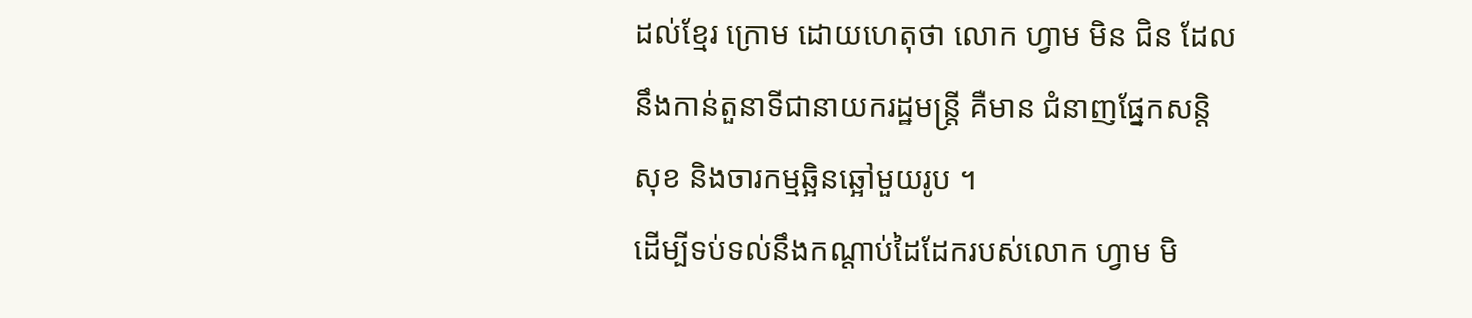ដល់ខ្មែរ ក្រោម ដោយហេតុថា លោក ហ្វាម មិន ជិន ដែលនឹងកាន់តួនាទីជានាយករដ្ឋមន្រ្តី គឺមាន ជំនាញផ្នែកសន្តិសុខ និងចារកម្មឆ្អិនឆ្អៅមួយរូប ។
ដើម្បីទប់ទល់នឹងកណ្តាប់ដៃដែករបស់លោក ហ្វាម មិ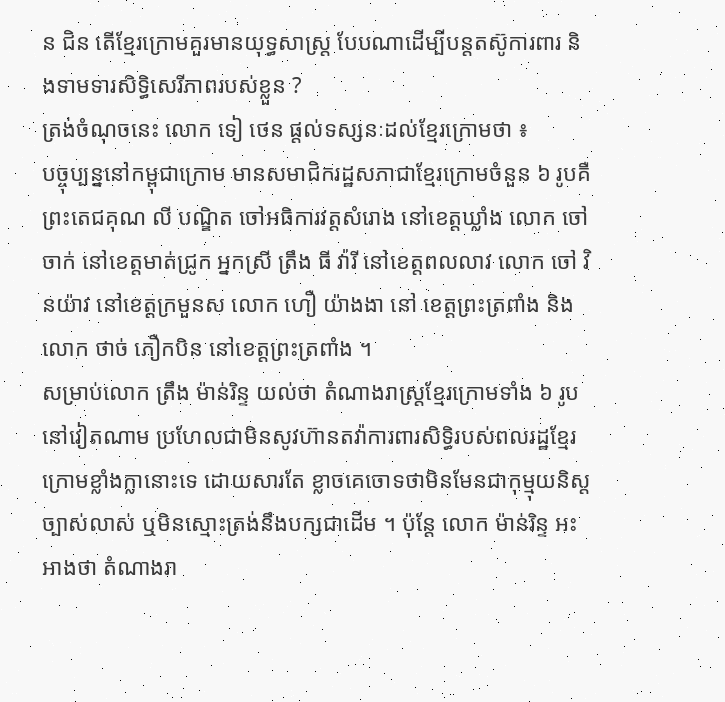ន ជិន តើខ្មែរក្រោមគួរមានយុទ្ធសាស្រ្ត បែបណាដើម្បីបន្តតស៊ូការពារ និងទាមទារសិទ្ធិសេរីភាពរបស់ខ្លួន ?
ត្រង់ចំណុចនេះ លោក ទៀ ថេន ផ្តល់ទស្សនៈដល់ខ្មែរក្រោមថា ៖
បច្ចុប្បន្ននៅកម្ពុជាក្រោម មានសមាជិករដ្ឋសភាជាខ្មែរក្រោមចំនួន ៦ រូបគឺ ព្រះតេជគុណ លី បណ្ឌិត ចៅអធិការវត្តសំរោង នៅខេត្តឃ្លាំង លោក ចៅ ចាក់ នៅខេត្តមាត់ជ្រូក អ្នកស្រី ត្រឹង ធី វ៉ារី នៅខេត្តពលលាវ លោក ចៅ វិនយ៉ាវ នៅខេត្តក្រមួនស លោក ហឿ យ៉ាងងា នៅ ខេត្តព្រះត្រពាំង និងលោក ថាច់ ភឿកបិន នៅខេត្តព្រះត្រពាំង ។
សម្រាប់លោក ត្រឹង ម៉ាន់រិន្ទ យល់ថា តំណាងរាស្រ្តខ្មែរក្រោមទាំង ៦ រូបនៅវៀតណាម ប្រហែលជាមិនសូវហ៊ានតវ៉ាការពារសិទ្ធិរបស់ពលរដ្ឋខ្មែរក្រោមខ្លាំងក្លានោះទេ ដោយសារតែ ខ្លាចគេចោទថាមិនមែនជាកុម្មុយនិស្តច្បាស់លាស់ ឬមិនស្មោះត្រង់នឹងបក្សជាដើម ។ ប៉ុន្តែ លោក ម៉ាន់រិន្ទ អះអាងថា តំណាងរា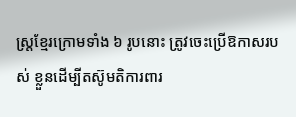ស្រ្តខ្មែរក្រោមទាំង ៦ រូបនោះ ត្រូវចេះប្រើឱកាសរបស់ ខ្លួនដើម្បីតស៊ូមតិការពារ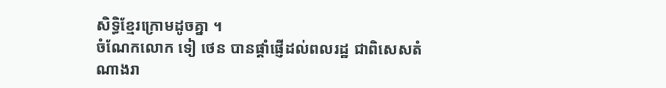សិទ្ធិខ្មែរក្រោមដូចគ្នា ។
ចំណែកលោក ទៀ ថេន បានផ្តាំផ្ញើដល់ពលរដ្ឋ ជាពិសេសតំណាងរា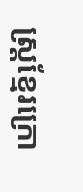ស្រ្តខ្មែរក្រោ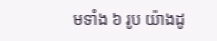មទាំង ៦ រូប យ៉ាងដូ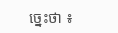ច្នេះថា ៖